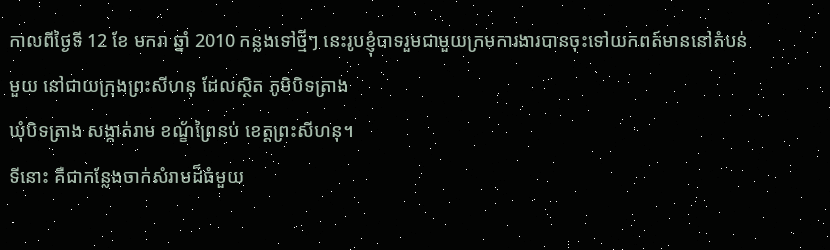កាលពីថ្ងៃទី 12 ខែ មករា ឆ្នាំ 2010 កន្លងទៅថ្មីៗ នេះរូបខ្ញុំបាទរួមជាមួយក្រមការងារបានចុះទៅយកពត៍មាននៅតំបន់
មួយ នៅជាយក្រុងព្រះសីហនុ ដែលស្ថិត ភូមិបិទត្រាង
ឃុំបិទត្រាង សង្កាត់រាម ខណ្ខ័ព្រៃនប់ ខេត្តព្រះសីហនុ។
ទីនោះ គឺជាកន្លែងចាក់សំរាមដ៏ធំមួយ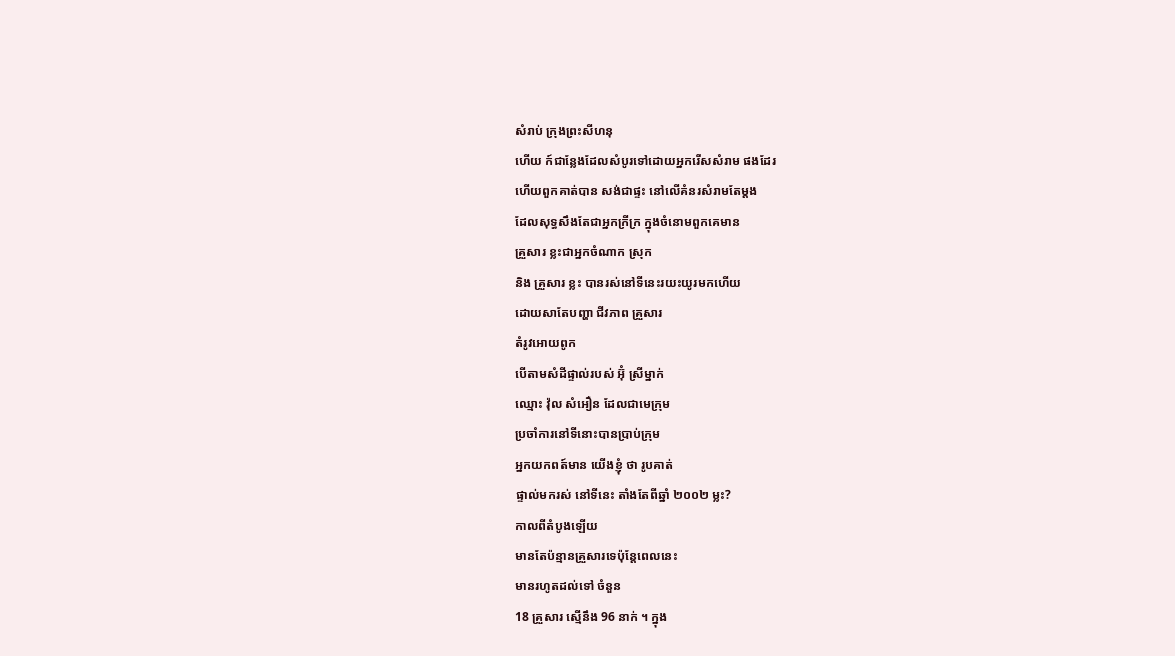សំរាប់ ក្រុងព្រះសីហនុ
ហើយ ក៍ជាន្លែងដែលសំបូរទៅដោយអ្នករើសសំរាម ផងដែរ
ហើយពួកគាត់បាន សង់ជាផ្ទះ នៅលើគំនរសំរាមតែម្តង
ដែលសុទ្ធសឹងតែជាអ្នកក្រីក្រ ក្នុងចំនោមពួកគេមាន
គ្រួសារ ខ្លះជាអ្នកចំណាក ស្រុក
និង គ្រួសារ ខ្លះ បានរស់នៅទីនេះរយះយូរមកហើយ
ដោយសាតែបញ្ហា ជីវភាព គ្រួសារ
តំរូវអោយពូក
បើតាមសំដីផ្ទាល់របស់ អ៊ុំ ស្រីម្នាក់
ឈ្មោះ វ៉ុល សំអឿន ដែលជាមេក្រុម
ប្រចាំការនៅទីនោះបានប្រាប់ក្រុម
អ្នកយកពត៍មាន យើងខ្ញុំ ថា រូបគាត់
ផ្ទាល់មករស់ នៅទីនេះ តាំងតែពីឆ្នាំ ២០០២ ម្លះ?
កាលពីតំបូងឡើយ
មានតែប៉ន្មានគ្រួសារទេប៉ុន្តែពេលនេះ
មានរហូតដល់ទៅ ចំនួន
18 គ្រួសារ ស្មើនឹង 96 នាក់ ។ ក្នុង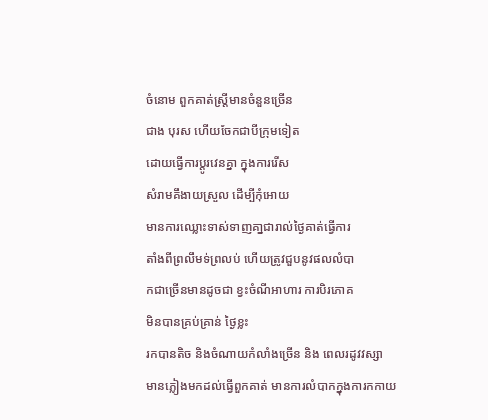ចំនោម ពួកគាត់ស្ត្រីមានចំនួនច្រើន
ជាង បុរស ហើយចែកជាបីក្រុមទៀត
ដោយធ្វើការប្តូរវេនគ្នា ក្នុងការរើស
សំរាមគឹងាយស្រួល ដើម្បីកុំអោយ
មានការឈ្លោះទាស់ទាញគា្នជារាល់ថ្ងៃគាត់ធ្វើការ
តាំងពីព្រលឹមទ់ព្រលប់ ហើយត្រូវជួបនូវផលលំបា
កជាច្រើនមានដូចជា ខ្វះចំណីអាហារ ការបិរភោគ
មិនបានគ្រប់គ្រាន់ ថ្ងៃខ្លះ
រកបានតិច និងចំណាយកំលាំងច្រើន និង ពេលរដូវវស្សា
មានភ្លៀងមកដល់ធ្វើពួកគាត់ មានការលំបាកក្នុងការកកាយ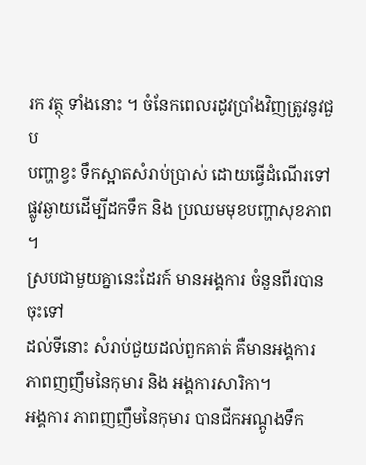រក វត្ថុ ទាំងនោះ ។ ចំនែកពេលរដូវប្រាំងវិញត្រូវនូវជួប
បញ្ហាខ្វះ ទឹកស្អាតសំរាប់ប្រាស់ ដោយធ្វើដំណើរទៅ
ផ្លូវឆ្ងាយដើម្បីដកទឹក និង ប្រឈមមុខបញ្ហាសុខភាព ។
ស្របជាមួយគ្នានេះដែរក៍ មានអង្គការ ចំនួនពីរបានចុះទៅ
ដល់ទីនោះ សំរាប់ជួយដល់ពួកគាត់ គឺមានអង្គការ
ភាពញញឹមនៃកុមារ និង អង្គការសារិកា។
អង្គការ ភាពញញឹមនៃកុមារ បានជីកអណ្តូងទឹក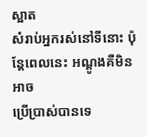ស្អាត
សំរាប់អ្នករស់នៅទីនោះ ប៉ុន្តែពេលនេះ អណ្តូងគឺមិនអាច
ប្រើប្រាស់បានទេ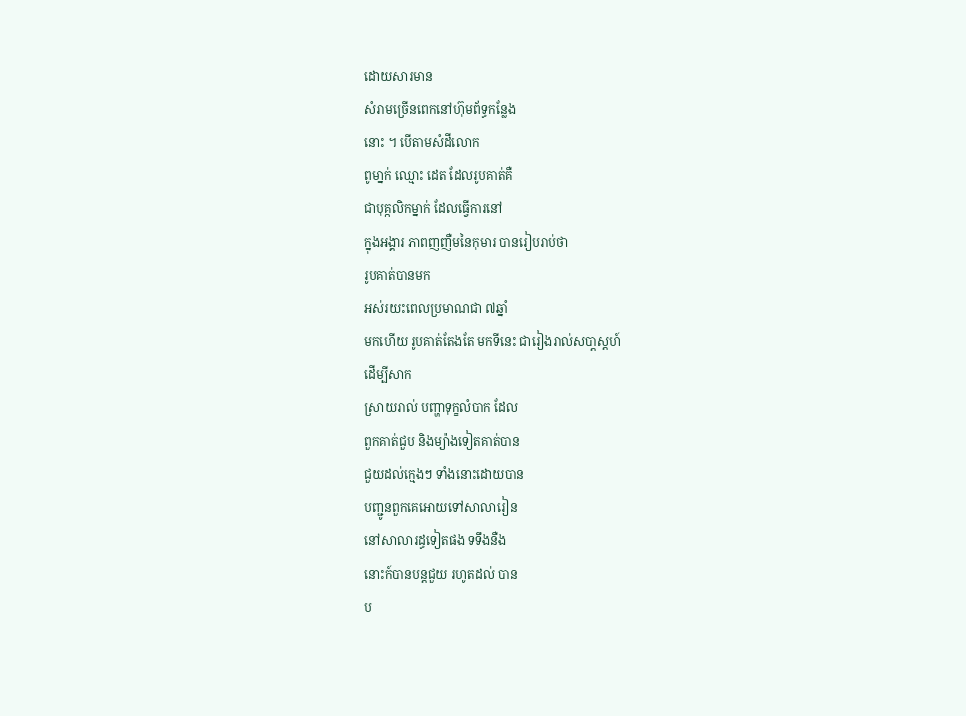ដោយសារមាន
សំរាមច្រើនពេកនៅហ៊ុមព័ទ្ធកន្លែង
នោះ ។ បើតាមសំដីលោក
ពូមា្នក់ ឈ្មោះ ដេត ដែលរូបគាត់គឺ
ជាបុគ្កលិកម្នាក់ ដែលធ្វើការនៅ
ក្នុងអង្គារ ភាពញញឺមនៃកុមារ បានរៀបរាប់ថា
រូបគាត់បានមក
អស់រយះពេលប្រមាណជា ៧ឆ្នាំ
មកហើយ រូបគាត់តែងតែ មកទីនេះ ជារៀងរាល់សបា្តស្តហ៍
ដើម្បីសាក
ស្រាយរាល់ បញ្ហាទុក្ខលំបាក ដែល
ពួកគាត់ជួប និងម្យ៉ាងទៀតគាត់បាន
ជួយដល់កេ្មងៗ ទាំងនោះដោយបាន
បញ្ជូនពួកគេអោយទៅសាលារៀន
នៅសាលារដ្ធទៀតផង ទទឹងនឺង
នោះក៍បានបន្តជួយ រហូតដល់ បាន
ប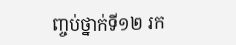ញ្ចប់ថ្នាក់ទី១២ រក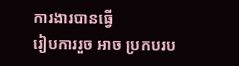ការងារបានធ្វើ
រៀបការរួច អាច ប្រកបរប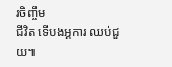រចិញ្ចឹម
ជីវិត ទើបងអ្គការ ឈប់ជួយ៕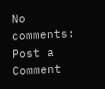No comments:
Post a Comment